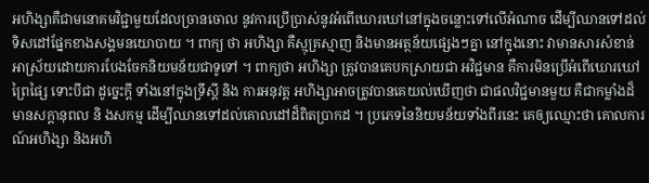អហិង្សាគឺជាមនោគមវិជ្ជាមួយដែលច្រានចោល នូវការប្រើប្រាស់នូវអំពើឃោរឃៅនៅក្នុងចន្លោះទៅលើអំណាច ដើម្បីឈានទៅដល់ទិសដៅផ្នែកខាងសង្គមនយោបាយ ។ ពាក្យ ថា អហិង្សា គឺស្មុគ្រស្មាញ និងមានអត្ថន័យផ្សេងៗគ្នា នៅក្នុងនោះ វាមានសារសំខាន់ អាស្រ័យដោយការបែងចែកនិយមន័យជាទូទៅ ។ ពាក្យថា អហិង្សា ត្រូវបានគេបកស្រាយជា អវិជ្ជមាន គឺការមិនប្រើអំពើឃោរឃៅ ព្រៃផ្សៃ ទោះបីជា ដូច្នេះក្ដី ទាំងនៅក្នុងទ្រឹស្ដី និង ការអនុវត្ត អហិង្សាអាចត្រូវបានគេយល់ឃើញថា ជាផលវិជ្ជមានមួយ គឺជាកម្លាំងដ៏មានសក្ដានុពល និ ងសកម្ម ដើម្បីឈានទៅដល់គោលដៅដ៏ពិតប្រាកដ ។ ប្រភេទនៃនិយមន័យទាំងពីរនេះ គេឲ្យឈ្មោះថា គោលការណ៍អហិង្សា និងអហិ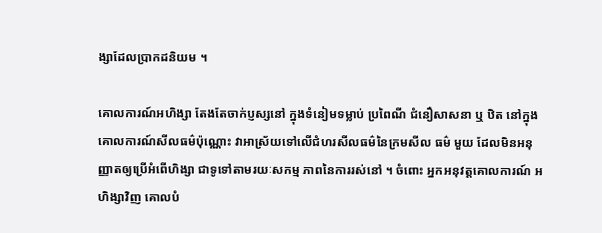ង្សាដែលប្រាកដនិយម ។

គោលការណ៍អហិង្សា តែងតែចាក់ប្ញស្សនៅ ក្នុងទំនៀមទម្លាប់ ប្រពៃណី ជំនឿសាសនា ឬ ឋិត នៅក្នុងគោលការណ៍សីលធម៌ប៉ុណ្ណោះ វាអាស្រ័យទៅលើជំហរសីលធម៌នៃក្រមសីល ធម៌ មួយ ដែលមិនអនុញ្ញាតឲ្យប្រើអំពើហិង្សា ជាទូទៅតាមរយៈសកម្ម ភាពនៃការរស់នៅ ។ ចំពោះ អ្នកអនុវត្តគោលការណ៍ អហិង្សាវិញ គោលបំ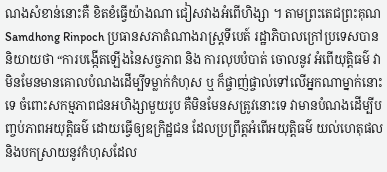ណងសំខាន់នោះគឺ ខិតខំធ្វើយ៉ាងណា ជៀសវាងអំពើហិង្សា ។ តាមព្រះតេជព្រះគុណ Samdhong Rinpoch ប្រធានសភាតំណាងរាស្ត្រទីបេត៍ រដ្ឋាភិបាលក្រៅប្រទេសបាននិយាយថា “ការបង្កើតឡើងនៃសច្ចភាព និង ការលុបបំបាត់ ចោលនូវ អំពើយុត្តិធម៌ វាមិនមែនមានគោលបំណងដើម្បីទម្លាក់កំហុស ឬ ក៏ផ្ចាញ់ផ្ចាល់ទៅលើអ្នកណាម្នាក់នោះទេ ចំពោះសកម្មភាពជនអហិង្សាមួយរូប គឺមិនមែនសត្រូវនោះទេ វាមានបំណងដើម្បីបញ្ចប់ភាពអយុត្តិធម៌ ដោយធ្វើឲ្យឧក្រិដ្ឋជន ដែលប្រព្រឹត្តអំពើអយុត្តិធម៌ យល់ហេតុផលនិងបកស្រាយនូវកំហុសដែល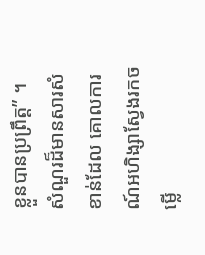ខ្លួនបានប្រព្រឹត្ត” ។ សំណួរដ៏មានសារសំខាន់ដែល គោលការណ៍អហិង្សាស្វែងរកចម្លើ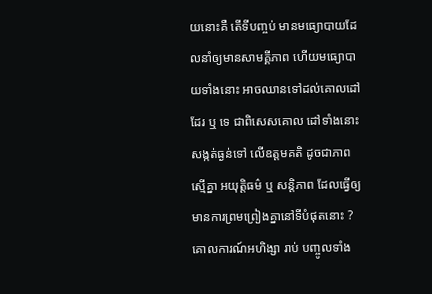យនោះគឺ តើទីបញ្ចប់ មានមធ្យោបាយដែលនាំឲ្យមានសាមគ្គីភាព ហើយមធ្យោបាយទាំងនោះ អាចឈានទៅដល់គោលដៅដែរ ឬ ទេ ជាពិសេសគោល ដៅទាំងនោះសង្កត់ធ្ងន់ទៅ លើឧត្តមគតិ ដូចជាភាពស្មើគ្នា អយុត្តិធម៌ ឬ សន្តិភាព ដែលធ្វើឲ្យមានការព្រមព្រៀងគ្នានៅទីបំផុតនោះ ?គោលការណ៍អហិង្សា រាប់ បញ្ចូលទាំង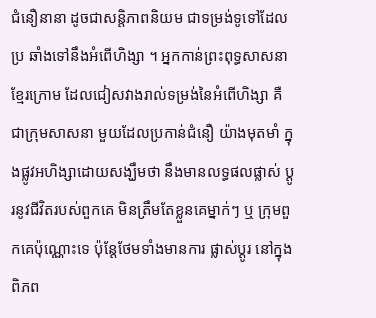ជំនឿនានា ដូចជាសន្តិភាពនិយម ជាទម្រង់ទូទៅដែលប្រ ឆាំងទៅនឹងអំពើហិង្សា ។ អ្នកកាន់ព្រះពុទ្ធសាសនាខ្មែរក្រោម ដែលជៀសវាងរាល់ទម្រង់នៃអំពើហិង្សា គឺ ជាក្រុមសាសនា មួយដែលប្រកាន់ជំនឿ យ៉ាងមុតមាំ ក្នុងផ្លូវអហិង្សាដោយសង្ឃឹមថា នឹងមានលទ្ធផលផ្លាស់ ប្ដូរនូវជីវិតរបស់ពួកគេ មិនត្រឹមតែខ្លួនគេម្នាក់ៗ ឬ ក្រុមពួកគេប៉ុណ្ណោះទេ ប៉ុន្តែថែមទាំងមានការ ផ្លាស់ប្ដូរ នៅក្នុងពិភព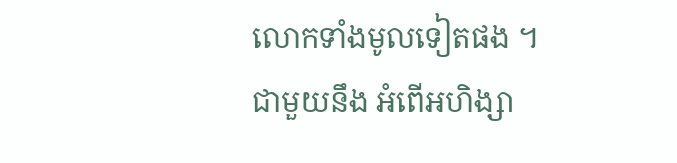លោកទាំងមូលទៀតផង ។ ជាមួយនឹង អំពើអហិង្សា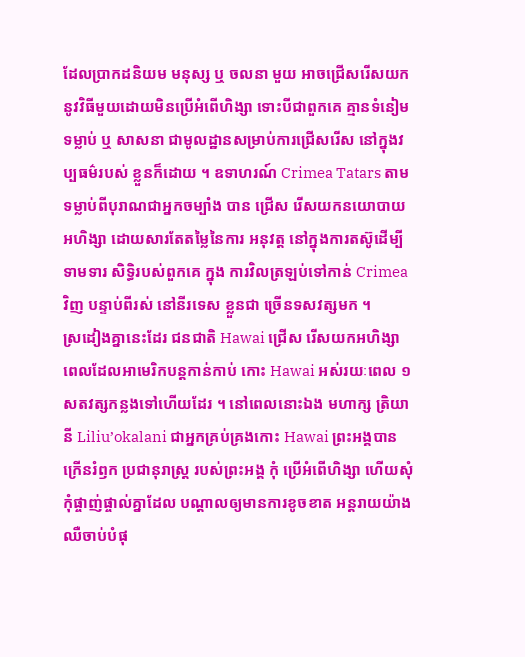ដែលប្រាកដនិយម មនុស្ស ឬ ចលនា មួយ អាចជ្រើសរើសយកនូវវិធីមួយដោយមិនប្រើអំពើហិង្សា ទោះបីជាពួកគេ គ្មានទំនៀមទម្លាប់ ឬ សាសនា ជាមូលដ្ឋានសម្រាប់ការជ្រើសរើស នៅក្នុងវប្បធម៌របស់ ខ្លួនក៏ដោយ ។ ឧទាហរណ៍ Crimea Tatars តាមទម្លាប់ពីបុរាណជាអ្នកចម្បាំង បាន ជ្រើស រើសយកនយោបាយអហិង្សា ដោយសារតែតម្លៃនៃការ អនុវត្ត នៅក្នុងការតស៊ូដើម្បី ទាមទារ សិទ្ធិរបស់ពួកគេ ក្នុង ការវិលត្រឡប់ទៅកាន់ Crimea វិញ បន្ទាប់ពីរស់ នៅនីរទេស ខ្លួនជា ច្រើនទសវត្សមក ។
ស្រដៀងគ្នានេះដែរ ជនជាតិ Hawai ជ្រើស រើសយកអហិង្សា ពេលដែលអាមេរិកបន្តកាន់កាប់ កោះ Hawai អស់រយៈពេល ១ សតវត្សកន្លងទៅហើយដែរ ។ នៅពេលនោះឯង មហាក្ស ត្រិយានី Liliu’okalani ជាអ្នកគ្រប់គ្រងកោះ Hawai ព្រះអង្គបានក្រើនរំឭក ប្រជានុរាស្ត្រ របស់ព្រះអង្គ កុំ ប្រើអំពើហិង្សា ហើយសុំកុំផ្ចាញ់ផ្ចាល់គ្នាដែល បណ្ដាលឲ្យមានការខូចខាត អន្តរាយយ៉ាងឈឺចាប់បំផុ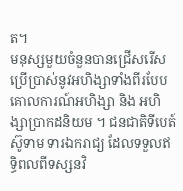ត។
មនុស្សមួយចំនួនបានជ្រើសរើសប្រើប្រាស់នូវអហិង្សាទាំងពីរបែប គោលការណ៍អហិង្សា និង អហិង្សាប្រាកដនិយម ។ ជនជាតិទីបេត៍ ស៊ូទាម ទារឯករាជ្យ ដែលទទួលឥទ្ធិពលពីទស្សនវិ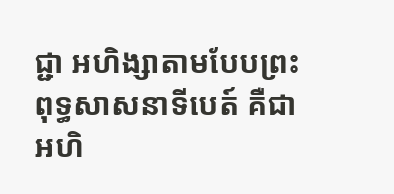ជ្ជា អហិង្សាតាមបែបព្រះពុទ្ធសាសនាទីបេត៍ គឺជា អហិ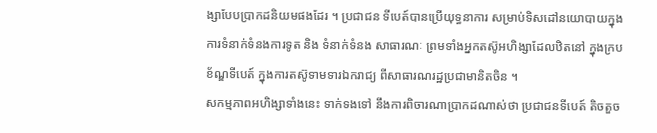ង្សាបែបប្រាកដនិយមផងដែរ ។ ប្រជាជន ទីបេត៍បានប្រើយុទ្ធនាការ សម្រាប់ទិសដៅនយោបាយក្នុងការទំនាក់ទំនងការទូត និង ទំនាក់ទំនង សាធារណៈ ព្រមទាំងអ្នកតស៊ូអហិង្សាដែលឋិតនៅ ក្នុងក្របខ័ណ្ឌទីបេត៍ ក្នុងការតស៊ូទាមទារឯករាជ្យ ពីសាធារណរដ្ឋប្រជាមានិតចិន ។
សកម្មភាពអហិង្សាទាំងនេះ ទាក់ទងទៅ នឹងការពិចារណាប្រាកដណាស់ថា ប្រជាជនទីបេត៍ តិចតួច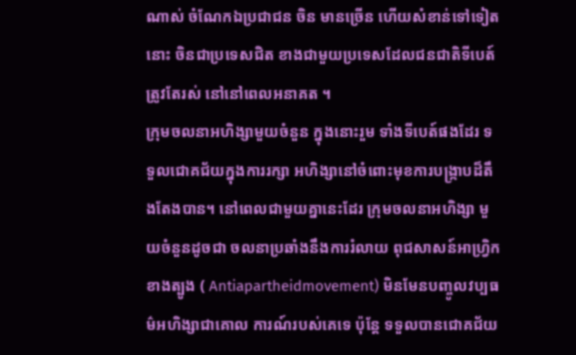ណាស់ ចំណែកឯប្រជាជន ចិន មានច្រើន ហើយសំខាន់ទៅទៀតនោះ ចិនជាប្រទេសជិត ខាងជាមួយប្រទេសដែលជនជាតិទីបេត៍ ត្រូវតែរស់ នៅនៅពេលអនាគត ។
ក្រុមចលនាអហិង្សាមួយចំនួន ក្នុងនោះរួម ទាំងទីបេត៍ផងដែរ ទទួលជោគជ័យក្នុងការរក្សា អហិង្សានៅចំពោះមុខការបង្ក្រាបដ៏តឹងតែងបាន។ នៅពេលជាមួយគ្នានេះដែរ ក្រុមចលនាអហិង្សា មួយចំនួនដូចជា ចលនាប្រឆាំងនឹងការរំលាយ ពុជសាសន៍អាហ្វ្រិកខាងត្បូង ( Antiapartheidmovement) មិនមែនបញ្ចូលវប្បធម៌អហិង្សាជាគោល ការណ៍របស់គេទេ ប៉ុន្តែ ទទួលបានជោគជ័យ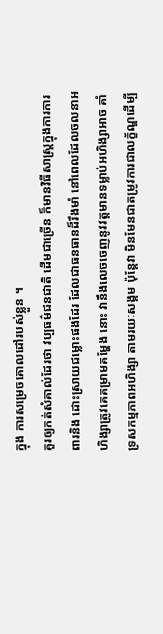ក្នុង ការសម្រេចគោលដៅរបស់ខ្លួន ។
គួរឲ្យកត់សំគាល់ដែរថា វប្បធម៌ជនជាតិ ដើមជាច្រើន ក៏មានវិធីសាស្ត្រក្នុងការការពារនិង ដោះស្រាយជម្លោះផងដែរ ដែលជាធនធានដ៏រឹងមាំ នៅពេលដែលចលនាអហិង្សាត្រូវគេគម្រាមគម្ហែង នោះ វានឹងលេចចេញនូវវត្តមានទម្លាប់អហិង្សាអាច គាំទ្រសកម្មភាពអហិង្សា តាមរយៈសង្គម ប៉ុន្តែវា មិនមែនជាតម្រូវការជាលក្ខ័ណ្ឌដើម្បី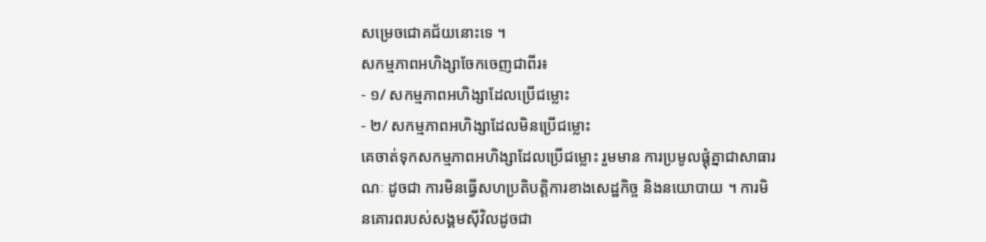សម្រេចជោគជ័យនោះទេ ។
សកម្មភាពអហិង្សាចែកចេញជាពីរ៖
- ១/ សកម្មភាពអហិង្សាដែលប្រើជម្លោះ
- ២/ សកម្មភាពអហិង្សាដែលមិនប្រើជម្លោះ
គេចាត់ទុកសកម្មភាពអហិង្សាដែលប្រើជម្លោះ រួមមាន ការប្រមូលផ្ដុំគ្នាជាសាធារណៈ ដូចជា ការមិនធ្វើសហប្រតិបត្តិការខាងសេដ្ឋកិច្ច និងនយោបាយ ។ ការមិនគោរពរបស់សង្គមស៊ីវិលដូចជា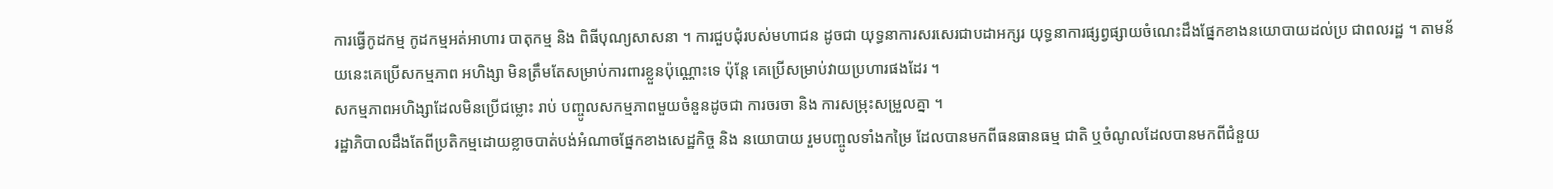ការធ្វើកូដកម្ម កូដកម្មអត់អាហារ បាតុកម្ម និង ពិធីបុណ្យសាសនា ។ ការជួបជុំរបស់មហាជន ដូចជា យុទ្ធនាការសរសេរជាបដាអក្សរ យុទ្ធនាការផ្សព្វផ្សាយចំណេះដឹងផ្នែកខាងនយោបាយដល់ប្រ ជាពលរដ្ឋ ។ តាមន័យនេះគេប្រើសកម្មភាព អហិង្សា មិនត្រឹមតែសម្រាប់ការពារខ្លួនប៉ុណ្ណោះទេ ប៉ុន្តែ គេប្រើសម្រាប់វាយប្រហារផងដែរ ។
សកម្មភាពអហិង្សាដែលមិនប្រើជម្លោះ រាប់ បញ្ចូលសកម្មភាពមួយចំនួនដូចជា ការចរចា និង ការសម្រុះសម្រួលគ្នា ។
រដ្ឋាភិបាលដឹងតែពីប្រតិកម្មដោយខ្លាចបាត់បង់អំណាចផ្នែកខាងសេដ្ឋកិច្ច និង នយោបាយ រួមបញ្ចូលទាំងកម្រៃ ដែលបានមកពីធនធានធម្ម ជាតិ ឬចំណូលដែលបានមកពីជំនួយ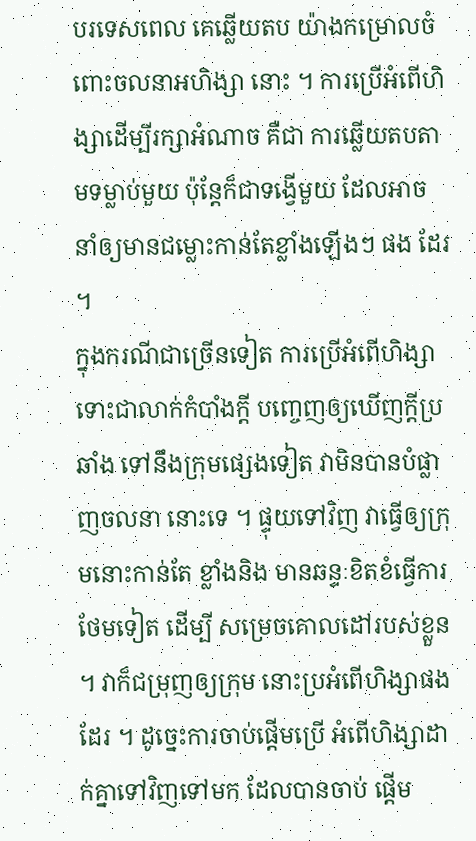បរទេសពេល គេឆ្លើយតប យ៉ាងកម្រោលចំពោះចលនាអហិង្សា នោះ ។ ការប្រើអំពើហិង្សាដើម្បីរក្សាអំណាច គឺជា ការឆ្លើយតបតាមទម្លាប់មួយ ប៉ុន្តែក៏ជាទង្វើមួយ ដែលអាចនាំឲ្យមានជម្លោះកាន់តែខ្លាំងឡើងៗ ផង ដែរ ។
ក្នុងករណីជាច្រើនទៀត ការប្រើអំពើហិង្សា ទោះជាលាក់កំបាំងក្ដី បញ្ចេញឲ្យឃើញក្ដីប្រឆាំង ទៅនឹងក្រុមផ្សេងទៀត វាមិនបានបំផ្លាញចលនា នោះទេ ។ ផ្ទុយទៅវិញ វាធ្វើឲ្យក្រុមនោះកាន់តែ ខ្លាំងនិង មានឆន្ទៈខិតខំធ្វើការថែមទៀត ដើម្បី សម្រេចគោលដៅរបស់ខ្លួន ។ វាក៏ជម្រុញឲ្យក្រុម នោះប្រអំពើហិង្សាផងដែរ ។ ដូច្នេះការចាប់ផ្ដើមប្រើ អំពើហិង្សាដាក់គ្នាទៅវិញទៅមក ដែលបានចាប់ ផ្ដើម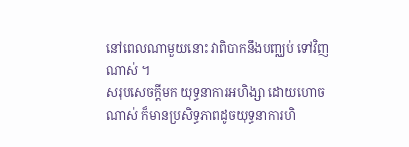នៅពេលណាមួយនោះ វាពិបាកនឹងបញ្ឈប់ ទៅវិញណាស់ ។
សរុបសេចក្ដីមក យុទ្ធនាការអហិង្សា ដោយហោចណាស់ ក៏មានប្រសិទ្ធភាពដូចយុទ្ធនាការហិ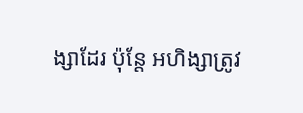ង្សាដែរ ប៉ុន្តែ អហិង្សាត្រូវ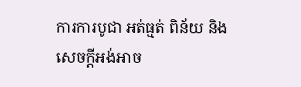ការការបូជា អត់ធ្មត់ ពិន័យ និង សេចក្ដីអង់អាច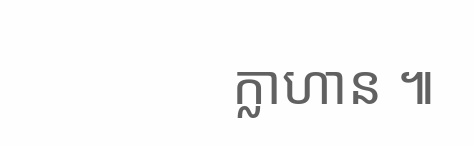ក្លាហាន ៕